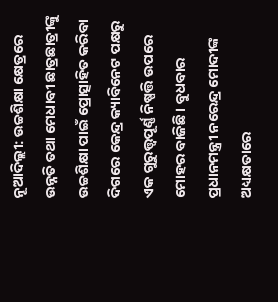ନୂଆଦିଲ୍ଲୀ: ଉଚ୍ଚଶିକ୍ଷା କ୍ଷେତ୍ରରେ ଉନ୍ନତି ତଥା ମେଧାବୀ ଛାତ୍ରଛାତ୍ରୀଙ୍କୁ ଉଚ୍ଚଶିକ୍ଷା ପାଇଁ ପ୍ରୋତ୍ସାହିତ କରିବା ଦିଗରେ କେନ୍ଦ୍ର କ୍ୟାବିନେଟ ପକ୍ଷରୁ ଏକ ଗୁରୁତ୍ତ୍ୱପୂର୍ଣ୍ଣ ନିଷ୍ପତ୍ତି ଉପରେ ମୋହର ବାଜିଛି । ବୁଧବାର ପ୍ରଧାନମନ୍ତ୍ରୀ ନରେନ୍ଦ୍ର ମୋଦୀଙ୍କ ଅଧ୍ୟକ୍ଷତାରେ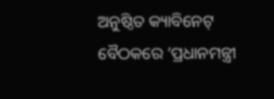ଅନୁଷ୍ଠିତ କ୍ୟାବିନେଟ୍ ବୈଠକରେ ‘ପ୍ରଧାନମନ୍ତ୍ରୀ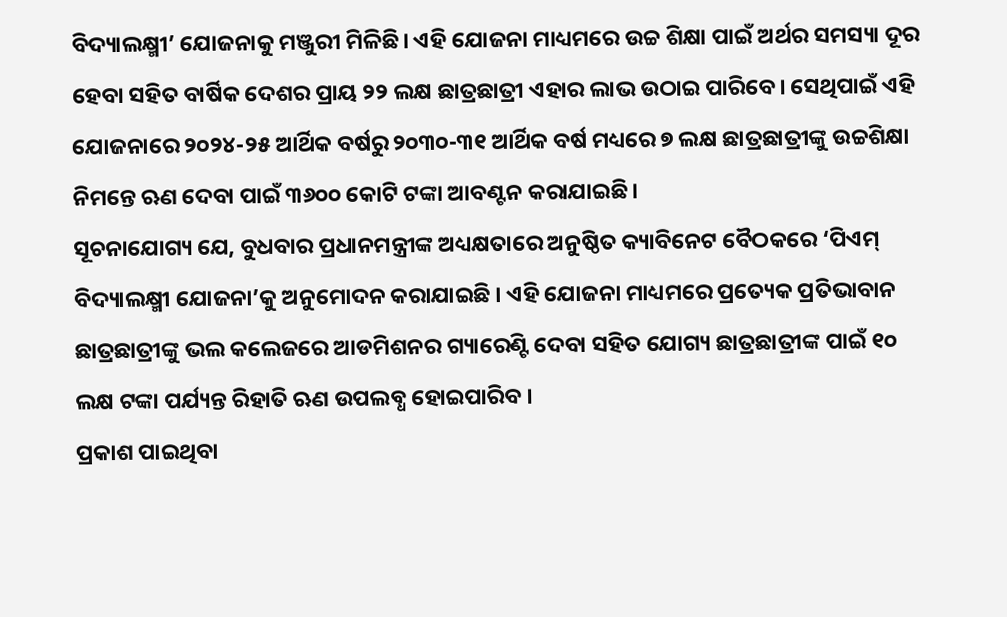ବିଦ୍ୟାଲକ୍ଷ୍ମୀ’ ଯୋଜନାକୁ ମଞ୍ଜୁରୀ ମିଳିଛି। ଏହି ଯୋଜନା ମାଧ୍ୟମରେ ଉଚ୍ଚ ଶିକ୍ଷା ପାଇଁ ଅର୍ଥର ସମସ୍ୟା ଦୂର ହେବା ସହିତ ବାର୍ଷିକ ଦେଶର ପ୍ରାୟ ୨୨ ଲକ୍ଷ ଛାତ୍ରଛାତ୍ରୀ ଏହାର ଲାଭ ଉଠାଇ ପାରିବେ। ସେଥିପାଇଁ ଏହି ଯୋଜନାରେ ୨୦୨୪-୨୫ ଆର୍ଥିକ ବର୍ଷରୁ ୨୦୩୦-୩୧ ଆର୍ଥିକ ବର୍ଷ ମଧ୍ୟରେ ୭ ଲକ୍ଷ ଛାତ୍ରଛାତ୍ରୀଙ୍କୁ ଉଚ୍ଚଶିକ୍ଷା ନିମନ୍ତେ ଋଣ ଦେବା ପାଇଁ ୩୬୦୦ କୋଟି ଟଙ୍କା ଆବଣ୍ଟନ କରାଯାଇଛି।
ସୂଚନାଯୋଗ୍ୟ ଯେ, ବୁଧବାର ପ୍ରଧାନମନ୍ତ୍ରୀଙ୍କ ଅଧ୍ୟକ୍ଷତାରେ ଅନୁଷ୍ଠିତ କ୍ୟାବିନେଟ ବୈଠକରେ ‘ପିଏମ୍ ବିଦ୍ୟାଲକ୍ଷ୍ମୀ ଯୋଜନା’କୁ ଅନୁମୋଦନ କରାଯାଇଛି । ଏହି ଯୋଜନା ମାଧ୍ୟମରେ ପ୍ରତ୍ୟେକ ପ୍ରତିଭାବାନ ଛାତ୍ରଛାତ୍ରୀଙ୍କୁ ଭଲ କଲେଜରେ ଆଡମିଶନର ଗ୍ୟାରେଣ୍ଟି ଦେବା ସହିତ ଯୋଗ୍ୟ ଛାତ୍ରଛାତ୍ରୀଙ୍କ ପାଇଁ ୧୦ ଲକ୍ଷ ଟଙ୍କା ପର୍ଯ୍ୟନ୍ତ ରିହାତି ଋଣ ଉପଲବ୍ଧ ହୋଇପାରିବ ।
ପ୍ରକାଶ ପାଇଥିବା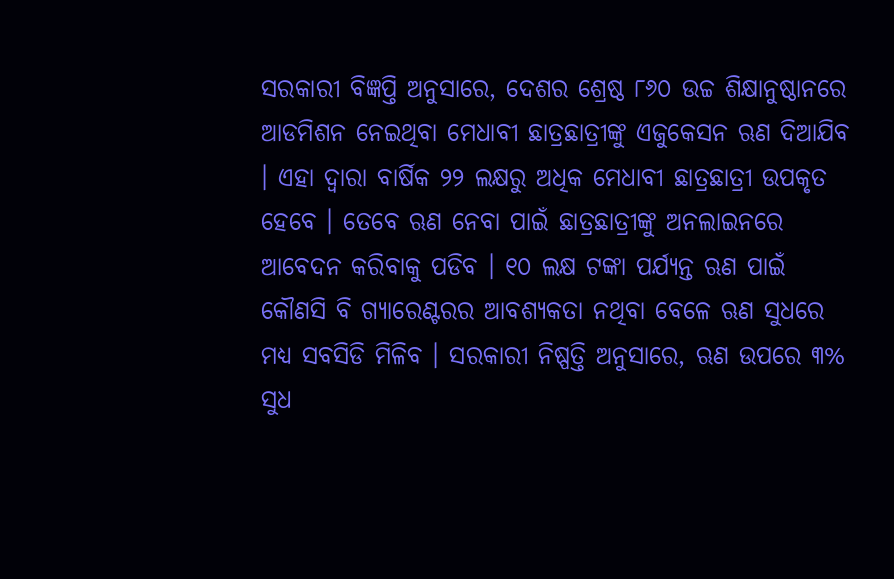ସରକାରୀ ବିଜ୍ଞପ୍ତି ଅନୁସାରେ, ଦେଶର ଶ୍ରେଷ୍ଠ ୮୬୦ ଉଚ୍ଚ ଶିକ୍ଷାନୁଷ୍ଠାନରେ ଆଡମିଶନ ନେଇଥିବା ମେଧାବୀ ଛାତ୍ରଛାତ୍ରୀଙ୍କୁ ଏଜୁକେସନ ଋଣ ଦିଆଯିବ । ଏହା ଦ୍ୱାରା ବାର୍ଷିକ ୨୨ ଲକ୍ଷରୁ ଅଧିକ ମେଧାବୀ ଛାତ୍ରଛାତ୍ରୀ ଉପକୃତ ହେବେ । ତେବେ ଋଣ ନେବା ପାଇଁ ଛାତ୍ରଛାତ୍ରୀଙ୍କୁ ଅନଲାଇନରେ ଆବେଦନ କରିବାକୁ ପଡିବ । ୧୦ ଲକ୍ଷ ଟଙ୍କା ପର୍ଯ୍ୟନ୍ତ ଋଣ ପାଇଁ କୌଣସି ବି ଗ୍ୟାରେଣ୍ଟରର ଆବଶ୍ୟକତା ନଥିବା ବେଳେ ଋଣ ସୁଧରେ ମଧ୍ୟ ସବସିଡି ମିଳିବ । ସରକାରୀ ନିଷ୍ପତ୍ତି ଅନୁସାରେ, ଋଣ ଉପରେ ୩% ସୁଧ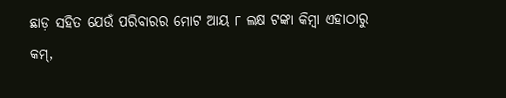ଛାଡ଼ ସହିତ ଯେଉଁ ପରିବାରର ମୋଟ ଆୟ ୮ ଲକ୍ଷ ଟଙ୍କା କିମ୍ବା ଏହାଠାରୁ କମ୍,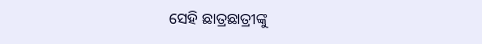ସେହି ଛାତ୍ରଛାତ୍ରୀଙ୍କୁ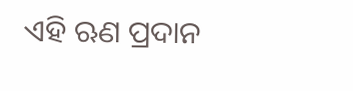ଏହି ଋଣ ପ୍ରଦାନ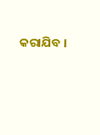କରାଯିବ ।